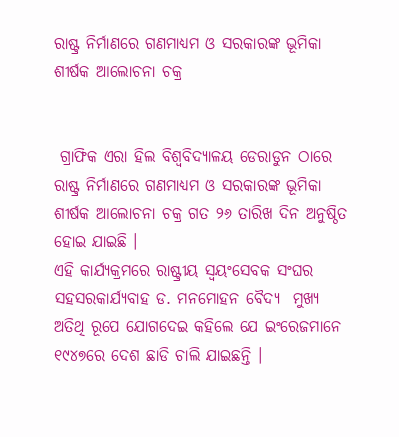ରାଷ୍ଟ୍ର ନିର୍ମାଣରେ ଗଣମାଧ୍ୟମ ଓ ସରକାରଙ୍କ ଭୂମିକା ଶୀର୍ଷକ ଆଲୋଚନା ଚକ୍ର


 ଗ୍ରାଫିକ ଏରା ହିଲ ବିଶ୍ୱବିଦ୍ୟାଳୟ ଡେରାଡୁନ ଠାରେ ରାଷ୍ଟ୍ର ନିର୍ମାଣରେ ଗଣମାଧ୍ୟମ ଓ ସରକାରଙ୍କ ଭୂମିକା ଶୀର୍ଷକ ଆଲୋଚନା ଚକ୍ର ଗତ ୨୬ ତାରିଖ ଦିନ ଅନୁଷ୍ଠିତ ହୋଇ ଯାଇଛି ।
ଏହି କାର୍ଯ୍ୟକ୍ରମରେ ରାଷ୍ଟ୍ରୀୟ ସ୍ୱୟଂସେବକ ସଂଘର ସହସରକାର୍ଯ୍ୟବାହ ଡ. ମନମୋହନ ବୈଦ୍ୟ  ମୁଖ୍ୟ ଅତିଥି ରୂପେ ଯୋଗଦେଇ କହିଲେ ଯେ ଇଂରେଜମାନେ ୧୯୪୭ରେ ଦେଶ ଛାଡି ଚାଲି ଯାଇଛନ୍ତି ।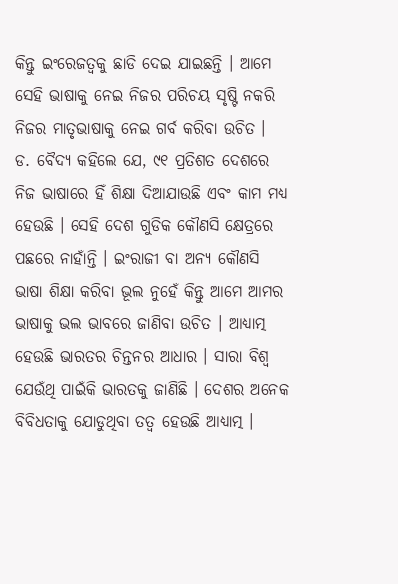କିନ୍ତୁ ଇଂରେଜତ୍ୱକୁ ଛାଡି ଦେଇ ଯାଇଛନ୍ତି । ଆମେ ସେହି ଭାଷାକୁ ନେଇ ନିଜର ପରିଚୟ ସୃଷ୍ଟି ନକରି ନିଜର ମାତୃଭାଷାକୁ ନେଇ ଗର୍ବ କରିବା ଉଚିତ ।
ଡ. ବୈଦ୍ୟ କହିଲେ ଯେ, ୯୧ ପ୍ରତିଶତ ଦେଶରେ ନିଜ ଭାଷାରେ ହିଁ ଶିକ୍ଷା ଦିଆଯାଉଛି ଏବଂ କାମ ମଧ୍ୟ ହେଉଛି । ସେହି ଦେଶ ଗୁଡିକ କୌଣସି କ୍ଷେତ୍ରରେ ପଛରେ ନାହାଁନ୍ତି । ଇଂରାଜୀ ବା ଅନ୍ୟ କୌଣସି ଭାଷା ଶିକ୍ଷା କରିବା ଭୂଲ ନୁହେଁ କିନ୍ତୁ ଆମେ ଆମର ଭାଷାକୁ ଭଲ ଭାବରେ ଜାଣିବା ଉଚିତ । ଆଧ୍ୟାତ୍ମ ହେଉଛି ଭାରତର ଚିନ୍ତନର ଆଧାର । ସାରା ବିଶ୍ୱ ଯେଉଁଥି ପାଇଁକି ଭାରତକୁ ଜାଣିଛି । ଦେଶର ଅନେକ ବିବିଧତାକୁ ଯୋଡୁଥିବା ତତ୍ୱ ହେଉଛି ଆଧ୍ୟାତ୍ମ ।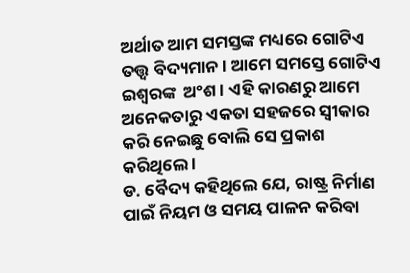ଅର୍ଥାତ ଆମ ସମସ୍ତଙ୍କ ମଧ୍ୟରେ ଗୋଟିଏ ତତ୍ତ୍ୱ ବିଦ୍ୟମାନ । ଆମେ ସମସ୍ତେ ଗୋଟିଏ ଇଶ୍ୱରଙ୍କ  ଅଂଶ । ଏହି କାରଣରୁ ଆମେ ଅନେକତାରୁ ଏକତା ସହଜରେ ସ୍ୱୀକାର କରି ନେଇଛୁ ବୋଲି ସେ ପ୍ରକାଶ କରିଥିଲେ ।
ଡ. ବୈଦ୍ୟ କହିଥିଲେ ଯେ, ରାଷ୍ଟ୍ର ନିର୍ମାଣ ପାଇଁ ନିୟମ ଓ ସମୟ ପାଳନ କରିବା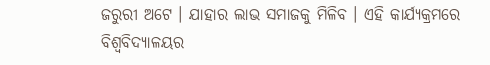ଜରୁରୀ ଅଟେ । ଯାହାର ଲାଭ ସମାଜକୁ ମିଳିବ । ଏହି କାର୍ଯ୍ୟକ୍ରମରେ ବିଶ୍ୱବିଦ୍ୟାଳୟର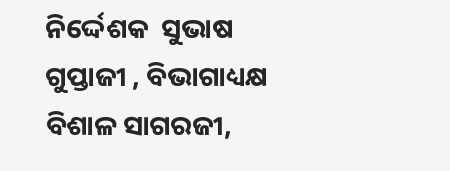ନିର୍ଦ୍ଦେଶକ  ସୁଭାଷ ଗୁପ୍ତାଜୀ , ବିଭାଗାଧ୍ୟକ୍ଷ ବିଶାଳ ସାଗରଜୀ,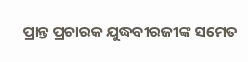ପ୍ରାନ୍ତ ପ୍ରଚାରକ ଯୁଦ୍ଧବୀରଜୀଙ୍କ ସମେତ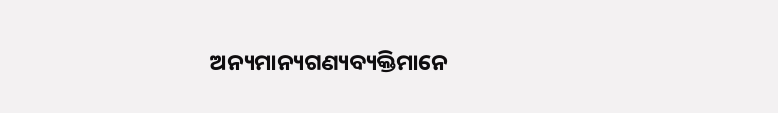ଅନ୍ୟମାନ୍ୟଗଣ୍ୟବ୍ୟକ୍ତିମାନେ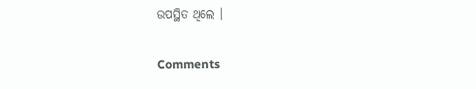ଉପସ୍ଥିତ ଥିଲେ ।

Comments